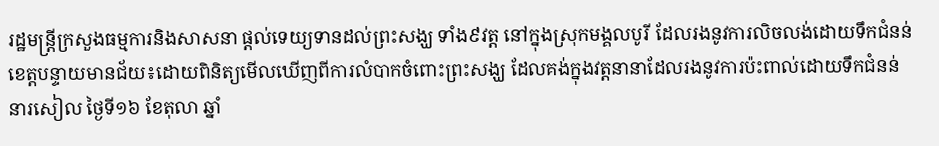រដ្ឋមន្ត្រីក្រសួងធម្មការនិងសាសនា ផ្តល់ទេយ្យទានដល់ព្រះសង្ឃ ទាំង៩វត្ត នៅក្នុងស្រុកមង្គលបូរី ដែលរងនូវការលិចលង់ដោយទឹកជំនន់
ខេត្តបន្ទាយមានជ័យ៖ដោយពិនិត្យមើលឃើញពីការលំបាកចំពោះព្រះសង្ឃ ដែលគង់ក្នុងវត្តនានាដែលរងនូវការប៉ះពាល់ដោយទឹកជំនន់ នារសៀល ថ្ងៃទី១៦ ខែតុលា ឆ្នាំ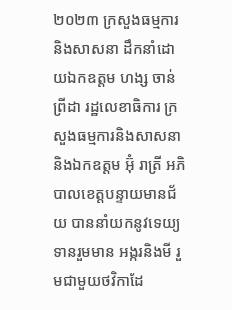២០២៣ ក្រសួងធម្មការនិងសាសនា ដឹកនាំដោយឯកឧត្តម ហង្ស ចាន់ព្រីដា រដ្ឋលេខាធិការ ក្រសួងធម្មការនិងសាសនានិងឯកឧត្តម អ៊ុំ រាត្រី អភិបាលខេត្តបន្ទាយមានជ័យ បាននាំយកនូវទេយ្យទានរួមមាន អង្ករនិងមី រួមជាមួយថវិកាដែ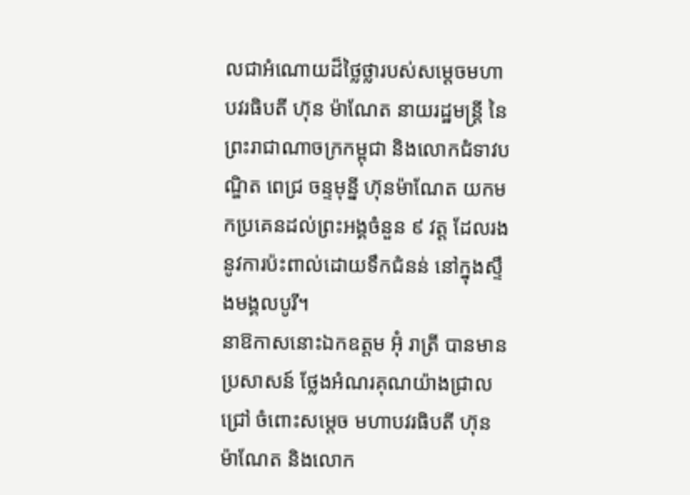លជាអំណោយដ៏ថ្លៃថ្លារបស់សម្ដេចមហា បវរធិបតី ហ៊ុន ម៉ាណែត នាយរដ្ឋមន្រ្តី នៃព្រះរាជាណាចក្រកម្ពុជា និងលោកជំទាវបណ្ឌិត ពេជ្រ ចន្ទមុន្នី ហ៊ុនម៉ាណែត យកមកប្រគេនដល់ព្រះអង្គចំនួន ៩ វត្ត ដែលរងនូវការប៉ះពាល់ដោយទឹកជំនន់ នៅក្នុងស្ទឹងមង្គលបូរី។
នាឱកាសនោះឯកឧត្តម អ៊ុំ រាត្រី បានមានប្រសាសន៍ ថ្លែងអំណរគុណយ៉ាងជ្រាលជ្រៅ ចំពោះសម្តេច មហាបវរធិបតី ហ៊ុន ម៉ាណែត និងលោក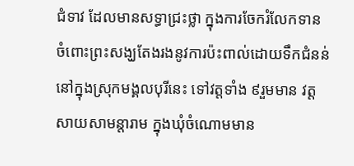ជំទាវ ដែលមានសទ្ធាជ្រះថ្លា ក្នុងការចែករំលែកទាន ចំពោះព្រះសង្ឃតែងរងនូវការប៉ះពាល់ដោយទឹកជំនន់ នៅក្នុងស្រុកមង្គលបុរីនេះ ទៅវត្តទាំង ៩រួមមាន វត្ត សាយសាមន្តារាម ក្នុងឃុំចំណោមមាន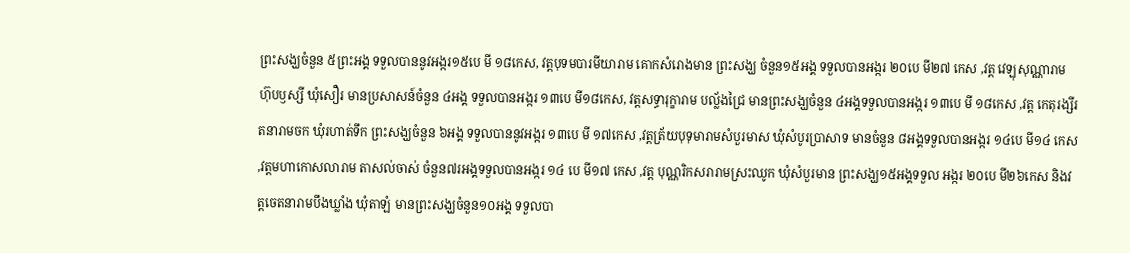ព្រះសង្ឃចំនួន ៥ព្រះអង្គ ទទួលបាននូវអង្ករ១៥បេ មី ១៨កេស, វត្តបុទមបារមីយារាម គោកសំរោងមាន ព្រះសង្ឃ ចំនួន១៥អង្គ ទទួលបានអង្ករ ២០បេ មី២៧ កេស ,វត្ត វេឡុសុណ្ណារាម ហ៊ុបឫស្សី ឃុំសឿរ មានប្រសាសន៍ចំនួន ៤អង្គ ទទួលបានអង្ករ ១៣បេ មី១៨កេស, វត្តសទ្ធារុក្ខារាម បល្ល័ងជ្រៃ មានព្រះសង្ឃចំនួន ៤អង្គទទួលបានអង្ករ ១៣បេ មី ១៨កេស ,វត្ត កេតុរង្សីរតនារាមចក ឃុំរហាត់ទឹក ព្រះសង្ឃចំនួន ៦អង្គ ទទួលបាននូវអង្ករ ១៣បេ មី ១៧កេស ,វត្តត្រ័យបុទុមារាមសំបួរមាស ឃុំសំបូរប្រាសាទ មានចំនួន ៨អង្គទទួលបានអង្ករ ១៤បេ មី១៤ កេស ,វត្តមហាកោសលារាម តាសល់ចាស់ ចំនួន៧រអង្គទទួលបានអង្ករ ១៤ បេ មី១៧ កេស ,វត្ត បុណ្ណរិកសរារាមស្រះឈូក ឃុំសំបួរមាន ព្រះសង្ឃ១៥អង្គទទួល អង្ករ ២០បេ មី២៦កេស និងវត្តចេតនារាមបឹងឃ្លាំង ឃុំតាឡំ មានព្រះសង្ឃចំនួន១០អង្គ ទទួលបា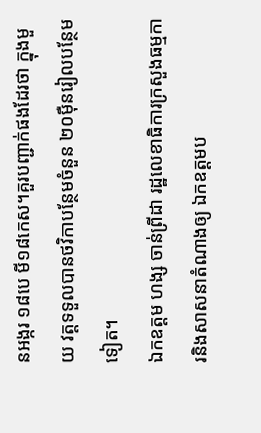នអង្ករ ១៨បេ មី១៨កេស។គួរបញ្ជាក់ផងដែរថា ក្នុងមួយ វត្តទទួលបានថវិកាបន្ថែមចំនួន ២០ម៉ឺនរៀលបន្ថែមទៀត។
ឯកឧត្តម ហង្ស ចាន់ព្រីដា រដ្ឋលេខាធិការក្រសួងធម្មការនិងសាសនាតំណាងឲ្យ ឯកឧត្ដមប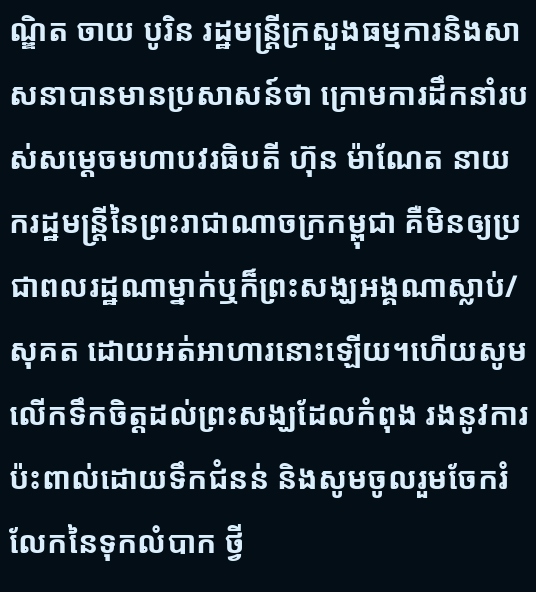ណ្ឌិត ចាយ បូរិន រដ្ឋមន្ត្រីក្រសួងធម្មការនិងសាសនាបានមានប្រសាសន៍ថា ក្រោមការដឹកនាំរបស់សម្ដេចមហាបវរធិបតី ហ៊ុន ម៉ាណែត នាយករដ្ឋមន្ត្រីនៃព្រះរាជាណាចក្រកម្ពុជា គឺមិនឲ្យប្រជាពលរដ្ឋណាម្នាក់ឬក៏ព្រះសង្ឃអង្គណាស្លាប់/សុគត ដោយអត់អាហារនោះឡើយ។ហេីយសូមលេីកទឹកចិត្តដល់ព្រះសង្ឃដែលកំពុង រងនូវការប៉ះពាល់ដោយទឹកជំនន់ និងសូមចូលរួមចែករំលែកនៃទុកលំបាក ថ្វី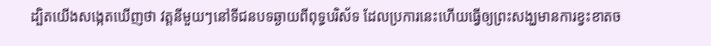ដ្បិតយើងសង្កេតឃើញថា វត្តនីមួយៗនៅទីជនបទឆ្ងាយពីពុទ្ធបរិស័ទ ដែលប្រការនេះហើយធ្វើឲ្យព្រះសង្ឃមានការខ្វះខាតច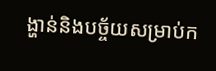ង្ហាន់និងបច្ច័យសម្រាប់ក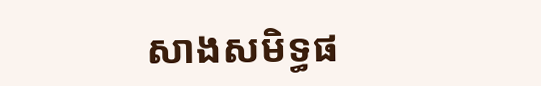សាងសមិទ្ធផ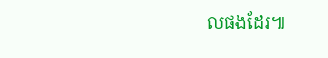លផងដែរ៕